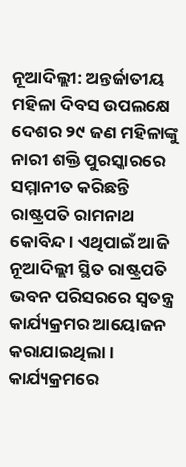ନୂଆଦିଲ୍ଲୀ: ଅନ୍ତର୍ଜାତୀୟ ମହିଳା ଦିବସ ଉପଲକ୍ଷେ ଦେଶର ୨୯ ଜଣ ମହିଳାଙ୍କୁ ନାରୀ ଶକ୍ତି ପୁରସ୍କାରରେ ସମ୍ମାନୀତ କରିଛନ୍ତି ରାଷ୍ଟ୍ରପତି ରାମନାଥ କୋବିନ୍ଦ। ଏଥିପାଇଁ ଆଜି ନୂଆଦିଲ୍ଲୀ ସ୍ଥିତ ରାଷ୍ଟ୍ରପତି ଭବନ ପରିସରରେ ସ୍ୱତନ୍ତ୍ର କାର୍ଯ୍ୟକ୍ରମର ଆୟୋଜନ କରାଯାଇଥିଲା।
କାର୍ଯ୍ୟକ୍ରମରେ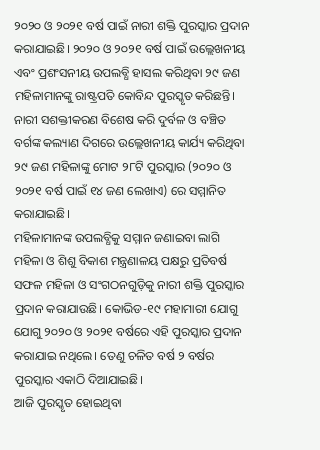୨୦୨୦ ଓ ୨୦୨୧ ବର୍ଷ ପାଇଁ ନାରୀ ଶକ୍ତି ପୁରସ୍କାର ପ୍ରଦାନ କରାଯାଇଛି। ୨୦୨୦ ଓ ୨୦୨୧ ବର୍ଷ ପାଇଁ ଉଲ୍ଲେଖନୀୟ ଏବଂ ପ୍ରଶଂସନୀୟ ଉପଲବ୍ଧି ହାସଲ କରିଥିବା ୨୯ ଜଣ ମହିଳାମାନଙ୍କୁ ରାଷ୍ଟ୍ରପତି କୋବିନ୍ଦ ପୁରସ୍କୃତ କରିଛନ୍ତି। ନାରୀ ସଶକ୍ତୀକରଣ ବିଶେଷ କରି ଦୁର୍ବଳ ଓ ବଞ୍ଚିତ ବର୍ଗଙ୍କ କଲ୍ୟାଣ ଦିଗରେ ଉଲ୍ଲେଖନୀୟ କାର୍ଯ୍ୟ କରିଥିବା ୨୯ ଜଣ ମହିଳାଙ୍କୁ ମୋଟ ୨୮ଟି ପୁରସ୍କାର (୨୦୨୦ ଓ ୨୦୨୧ ବର୍ଷ ପାଇଁ ୧୪ ଜଣ ଲେଖାଏ) ରେ ସମ୍ମାନିତ କରାଯାଇଛି।
ମହିଳାମାନଙ୍କ ଉପଲବ୍ଧିକୁ ସମ୍ମାନ ଜଣାଇବା ଲାଗି ମହିଳା ଓ ଶିଶୁ ବିକାଶ ମନ୍ତ୍ରଣାଳୟ ପକ୍ଷରୁ ପ୍ରତିବର୍ଷ ସଫଳ ମହିଳା ଓ ସଂଗଠନଗୁଡ଼ିକୁ ନାରୀ ଶକ୍ତି ପୁରସ୍କାର ପ୍ରଦାନ କରାଯାଉଛି। କୋଭିଡ-୧୯ ମହାମାରୀ ଯୋଗୁ ଯୋଗୁ ୨୦୨୦ ଓ ୨୦୨୧ ବର୍ଷରେ ଏହି ପୁରସ୍କାର ପ୍ରଦାନ କରାଯାଇ ନଥିଲେ। ତେଣୁ ଚଳିତ ବର୍ଷ ୨ ବର୍ଷର ପୁରସ୍କାର ଏକାଠି ଦିଆଯାଇଛି।
ଆଜି ପୁରସ୍କୃତ ହୋଇଥିବା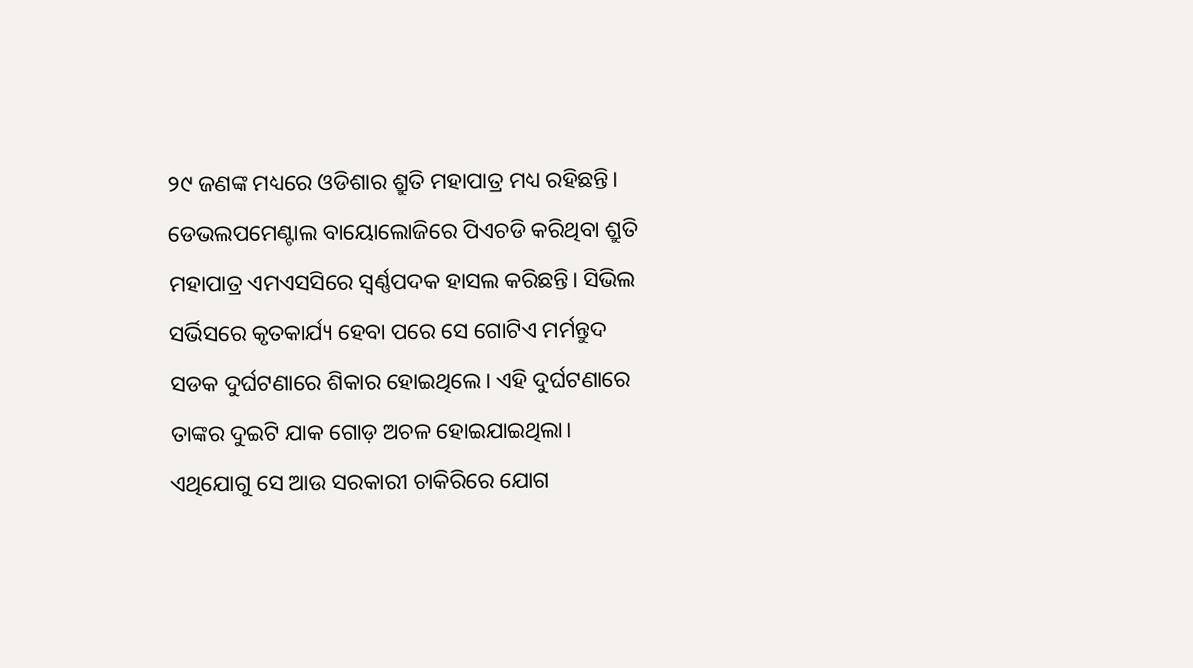୨୯ ଜଣଙ୍କ ମଧ୍ୟରେ ଓଡିଶାର ଶ୍ରୁତି ମହାପାତ୍ର ମଧ୍ୟ ରହିଛନ୍ତି। ଡେଭଲପମେଣ୍ଟାଲ ବାୟୋଲୋଜିରେ ପିଏଚଡି କରିଥିବା ଶ୍ରୁତି ମହାପାତ୍ର ଏମଏସସିରେ ସ୍ୱର୍ଣ୍ଣପଦକ ହାସଲ କରିଛନ୍ତି। ସିଭିଲ ସର୍ଭିସରେ କୃତକାର୍ଯ୍ୟ ହେବା ପରେ ସେ ଗୋଟିଏ ମର୍ମନ୍ତୁଦ ସଡକ ଦୁର୍ଘଟଣାରେ ଶିକାର ହୋଇଥିଲେ। ଏହି ଦୁର୍ଘଟଣାରେ ତାଙ୍କର ଦୁଇଟି ଯାକ ଗୋଡ଼ ଅଚଳ ହୋଇଯାଇଥିଲା। ଏଥିଯୋଗୁ ସେ ଆଉ ସରକାରୀ ଚାକିରିରେ ଯୋଗ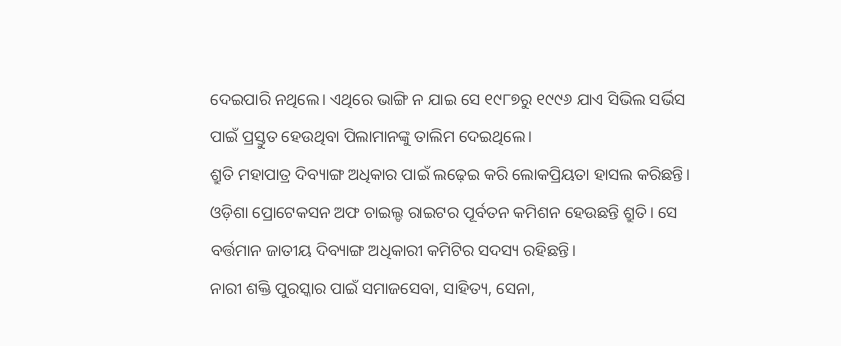ଦେଇପାରି ନଥିଲେ। ଏଥିରେ ଭାଙ୍ଗି ନ ଯାଇ ସେ ୧୯୮୭ରୁ ୧୯୯୬ ଯାଏ ସିଭିଲ ସର୍ଭିସ ପାଇଁ ପ୍ରସ୍ତୁତ ହେଉଥିବା ପିଲାମାନଙ୍କୁ ତାଲିମ ଦେଇଥିଲେ।
ଶ୍ରୁତି ମହାପାତ୍ର ଦିବ୍ୟାଙ୍ଗ ଅଧିକାର ପାଇଁ ଲଢ଼େଇ କରି ଲୋକପ୍ରିୟତା ହାସଲ କରିଛନ୍ତି। ଓଡ଼ିଶା ପ୍ରୋଟେକସନ ଅଫ ଚାଇଲ୍ଡ ରାଇଟର ପୂର୍ବତନ କମିଶନ ହେଉଛନ୍ତି ଶ୍ରୁତି। ସେ ବର୍ତ୍ତମାନ ଜାତୀୟ ଦିବ୍ୟାଙ୍ଗ ଅଧିକାରୀ କମିଟିର ସଦସ୍ୟ ରହିଛନ୍ତି।
ନାରୀ ଶକ୍ତି ପୁରସ୍କାର ପାଇଁ ସମାଜସେବା, ସାହିତ୍ୟ, ସେନା,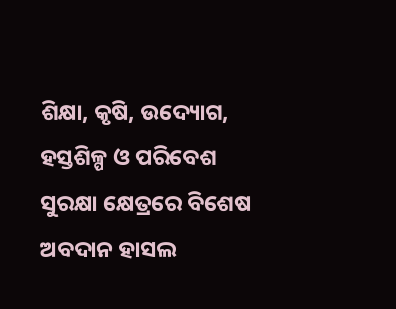ଶିକ୍ଷା, କୃଷି, ଉଦ୍ୟୋଗ, ହସ୍ତଶିଳ୍ପ ଓ ପରିବେଶ ସୁରକ୍ଷା କ୍ଷେତ୍ରରେ ବିଶେଷ ଅବଦାନ ହାସଲ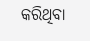କରିଥିବା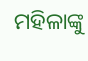ମହିଳାଙ୍କୁ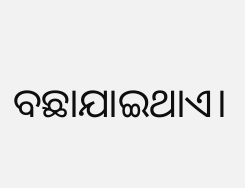ବଛାଯାଇଥାଏ।